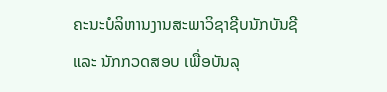ຄະນະບໍລິຫານງານສະພາວິຊາຊີບນັກບັນຊີ ແລະ ນັກກວດສອບ ເພື່ອບັນລຸ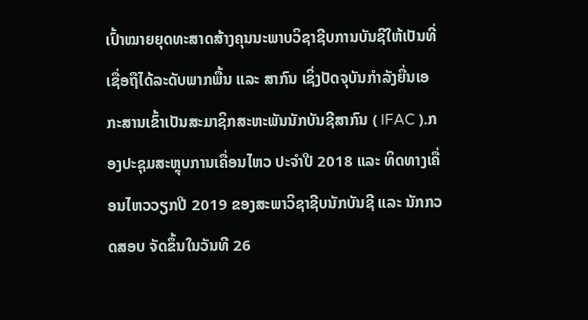ເປົ້າໝາຍຍຸດທະສາດສ້າງຄຸນນະພາບວິຊາຊີບການບັນຊີໃຫ້ເປັນທີ່ເຊື່ອຖືໄດ້ລະດັບພາກພື້ນ ແລະ ສາກົນ ເຊິ່ງປັດຈຸບັນກຳລັງຍື່ນເອກະສານເຂົ້າເປັນສະມາຊິກສະຫະພັນນັກບັນຊີສາກົນ ( IFAC ).ກອງປະຊຸມສະຫຼຸບການເຄື່ອນໄຫວ ປະຈຳປີ 2018 ແລະ ທິດທາງເຄື່ອນໄຫວວຽກປີ 2019 ຂອງສະພາວິຊາຊີບນັກບັນຊີ ແລະ ນັກກວດສອບ ຈັດຂຶ້ນໃນວັນທີ 26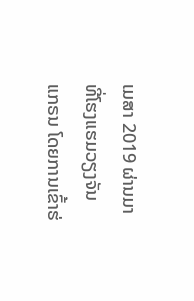ເມສາ 2019 ຜ່ານມາ ທີ່ໂຮງແຮມວຽງຈັນ ແກຣນ ໂດຍການເຂົ້າຮ່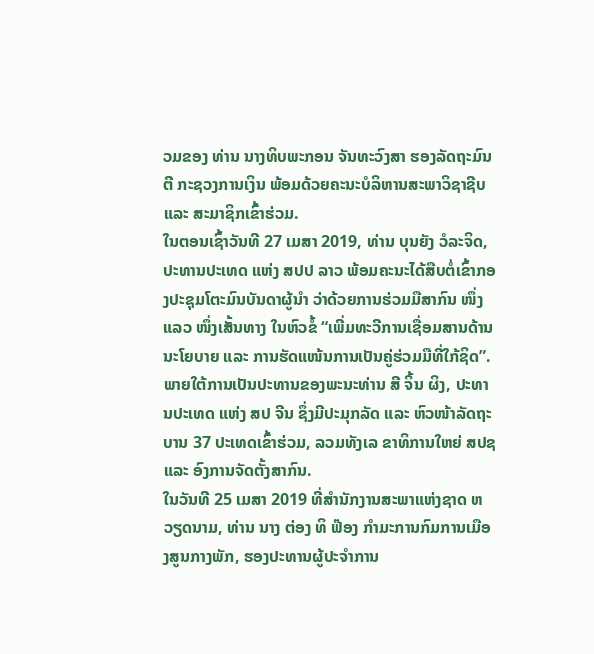ວມຂອງ ທ່ານ ນາງທິບພະກອນ ຈັນທະວົງສາ ຮອງລັດຖະມົນຕີ ກະຊວງການເງິນ ພ້ອມດ້ວຍຄະນະບໍລິຫານສະພາວິຊາຊີບ ແລະ ສະມາຊິກເຂົ້າຮ່ວມ.
ໃນຕອນເຊົ້າວັນທີ 27 ເມສາ 2019, ທ່ານ ບຸນຍັງ ວໍລະຈິດ, ປະທານປະເທດ ແຫ່ງ ສປປ ລາວ ພ້ອມຄະນະໄດ້ສືບຕໍ່ເຂົ້າກອງປະຊຸມໂຕະມົນບັນດາຜູ້ນຳ ວ່າດ້ວຍການຮ່ວມມືສາກົນ ໜຶ່ງແລວ ໜຶ່ງເສັ້ນທາງ ໃນຫົວຂໍ້ “ເພີ່ມທະວີການເຊື່ອມສານດ້ານນະໂຍບາຍ ແລະ ການຮັດແໜ້ນການເປັນຄູ່ຮ່ວມມືທີ່ໃກ້ຊິດ”. ພາຍໃຕ້ການເປັນປະທານຂອງພະນະທ່ານ ສີ ຈິ້ນ ຜິງ, ປະທານປະເທດ ແຫ່ງ ສປ ຈີນ ຊຶ່ງມີປະມຸກລັດ ແລະ ຫົວໜ້າລັດຖະບານ 37 ປະເທດເຂົ້າຮ່ວມ, ລວມທັງເລ ຂາທິການໃຫຍ່ ສປຊ ແລະ ອົງການຈັດຕັ້ງສາກົນ.
ໃນວັນທີ 25 ເມສາ 2019 ທີ່ສຳນັກງານສະພາແຫ່ງຊາດ ຫວຽດນາມ, ທ່ານ ນາງ ຕ່ອງ ທິ ຟ໊ອງ ກຳມະການກົມການເມືອງສູນກາງພັກ, ຮອງປະທານຜູ້ປະຈຳການ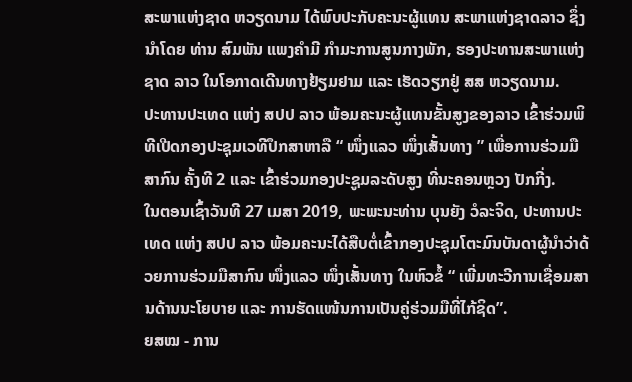ສະພາແຫ່ງຊາດ ຫວຽດນາມ ໄດ້ພົບປະກັບຄະນະຜູ້ແທນ ສະພາແຫ່ງຊາດລາວ ຊຶ່ງນຳໂດຍ ທ່ານ ສົມພັນ ແພງຄຳມີ ກຳມະການສູນກາງພັກ, ຮອງປະທານສະພາແຫ່ງຊາດ ລາວ ໃນໂອກາດເດີນທາງຢ້ຽມຢາມ ແລະ ເຮັດວຽກຢູ່ ສສ ຫວຽດນາມ.
ປະທານປະເທດ ແຫ່ງ ສປປ ລາວ ພ້ອມຄະນະຜູ້ແທນຂັ້ນສູງຂອງລາວ ເຂົ້າຮ່ວມພິທີເປີດກອງປະຊຸມເວທີປຶກສາຫາລື “ ໜຶ່ງແລວ ໜຶ່ງເສັ້ນທາງ ” ເພື່ອການຮ່ວມມືສາກົນ ຄັ້ງທີ 2 ແລະ ເຂົ້າຮ່ວມກອງປະຊູມລະດັບສູງ ທີ່ນະຄອນຫຼວງ ປັກກີ່ງ.
ໃນຕອນເຊົ້າວັນທີ 27 ເມສາ 2019, ພະພະນະທ່ານ ບຸນຍັງ ວໍລະຈິດ, ປະທານປະເທດ ແຫ່ງ ສປປ ລາວ ພ້ອມຄະນະໄດ້ສືບຕໍ່ເຂົ້າກອງປະຊຸມໂຕະມົນບັນດາຜູ້ນຳວ່າດ້ວຍການຮ່ວມມືສາກົນ ໜຶ່ງແລວ ໜຶ່ງເສັ້ນທາງ ໃນຫົວຂໍ້ “ ເພີ່ມທະວີການເຊື່ອມສານດ້ານນະໂຍບາຍ ແລະ ການຮັດແໜ້ນການເປັນຄູ່ຮ່ວມມືທີ່ໄກ້ຊິດ”.
ຍສໝ - ການ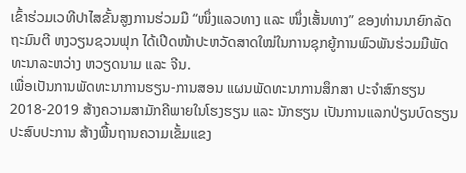ເຂົ້າຮ່ວມເວທີປາໄສຂັ້ນສູງການຮ່ວມມື “ໜຶ່ງແລວທາງ ແລະ ໜຶ່ງເສັ້ນທາງ” ຂອງທ່ານນາຍົກລັດຖະມົນຕີ ຫງວຽນຊວນຟຸກ ໄດ້ເປີດໜ້າປະຫວັດສາດໃໝ່ໃນການຊຸກຍູ້ການພົວພັນຮ່ວມມືພັດທະນາລະຫວ່າງ ຫວຽດນາມ ແລະ ຈີນ.
ເພື່ອເປັນການພັດທະນາການຮຽນ-ການສອນ ແຜນພັດທະນາການສຶກສາ ປະຈຳສົກຮຽນ 2018-2019 ສ້າງຄວາມສາມັກຄີພາຍໃນໂຮງຮຽນ ແລະ ນັກຮຽນ ເປັນການແລກປ່ຽນບົດຮຽນປະສົບປະການ ສ້າງພື້ນຖານຄວາມເຂັ້ມແຂງ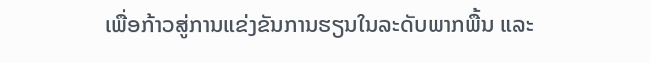ເພື່ອກ້າວສູ່ການແຂ່ງຂັນການຮຽນໃນລະດັບພາກພື້ນ ແລະ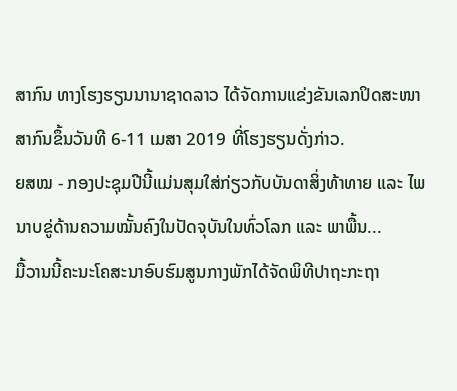ສາກົນ ທາງໂຮງຮຽນນານາຊາດລາວ ໄດ້ຈັດການແຂ່ງຂັນເລກປິດສະໜາສາກົນຂຶ້ນວັນທີ 6-11 ເມສາ 2019 ທີ່ໂຮງຮຽນດັ່ງກ່າວ.
ຍສໝ - ກອງປະຊຸມປີນີ້ແມ່ນສຸມໃສ່ກ່ຽວກັບບັນດາສິ່ງທ້າທາຍ ແລະ ໄພນາບຂູ່ດ້ານຄວາມໝັ້ນຄົງໃນປັດຈຸບັນໃນທົ່ວໂລກ ແລະ ພາພື້ນ...
ມື້ວານນີ້ຄະນະໂຄສະນາອົບຮົມສູນກາງພັກໄດ້ຈັດພິທີປາຖະກະຖາ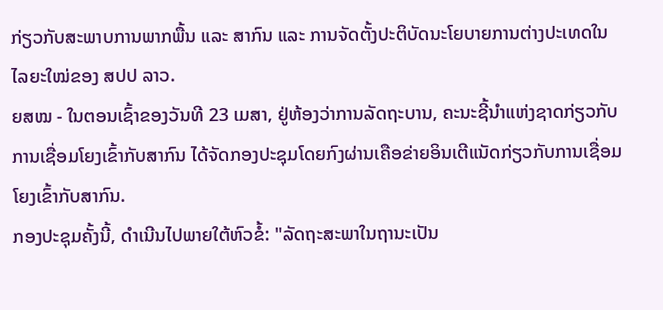ກ່ຽວກັບສະພາບການພາກພື້ນ ແລະ ສາກົນ ແລະ ການຈັດຕັ້ງປະຕິບັດນະໂຍບາຍການຕ່າງປະເທດໃນໄລຍະໃໝ່ຂອງ ສປປ ລາວ.
ຍສໝ - ໃນຕອນເຊົ້າຂອງວັນທີ 23 ເມສາ, ຢູ່ຫ້ອງວ່າການລັດຖະບານ, ຄະນະຊີ້ນຳແຫ່ງຊາດກ່ຽວກັບການເຊື່ອມໂຍງເຂົ້າກັບສາກົນ ໄດ້ຈັດກອງປະຊຸມໂດຍກົງຜ່ານເຄືອຂ່າຍອິນເຕີແນັດກ່ຽວກັບການເຊື່ອມໂຍງເຂົ້າກັບສາກົນ.
ກອງປະຊຸມຄັ້ງນີ້, ດຳເນີນໄປພາຍໃຕ້ຫົວຂໍ້: "ລັດຖະສະພາໃນຖານະເປັນ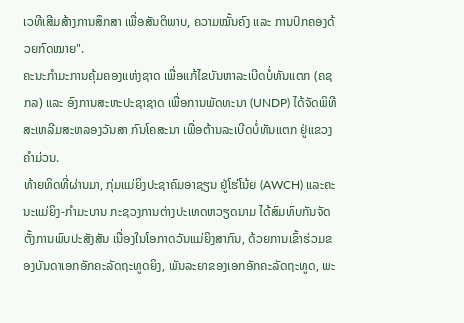ເວທີເສີມສ້າງການສຶກສາ ເພື່ອສັນຕິພາບ, ຄວາມໝັ້ນຄົງ ແລະ ການປົກຄອງດ້ວຍກົດໝາຍ".
ຄະນະກໍາມະການຄຸ້ມຄອງແຫ່ງຊາດ ເພື່ອແກ້ໄຂບັນຫາລະເບີດບໍ່ທັນແຕກ (ຄຊກລ) ແລະ ອົງການສະຫະປະຊາຊາດ ເພື່ອການພັດທະນາ (UNDP) ໄດ້ຈັດພິທີສະເຫລີມສະຫລອງວັນສາ ກົນໂຄສະນາ ເພື່ອຕ້ານລະເບີດບໍ່ທັນແຕກ ຢູ່ແຂວງຄຳມ່ວນ.
ທ້າຍທິດທີ່ຜ່ານມາ, ກຸ່ມແມ່ຍິງປະຊາຄົມອາຊຽນ ຢູ່ໂຮ່ໂນ້ຍ (AWCH) ແລະຄະນະແມ່ຍິງ-ກໍາມະບານ ກະຊວງການຕ່າງປະເທດຫວຽດນາມ ໄດ້ສົມທົບກັນຈັດຕັ້ງການພົບປະສັງສັນ ເນື່ອງໃນໂອກາດວັນແມ່ຍິງສາກົນ, ດ້ວຍການເຂົ້າຮ່ວມຂອງບັນດາເອກອັກຄະລັດຖະທູດຍິງ, ພັນລະຍາຂອງເອກອັກຄະລັດຖະທູດ, ພະ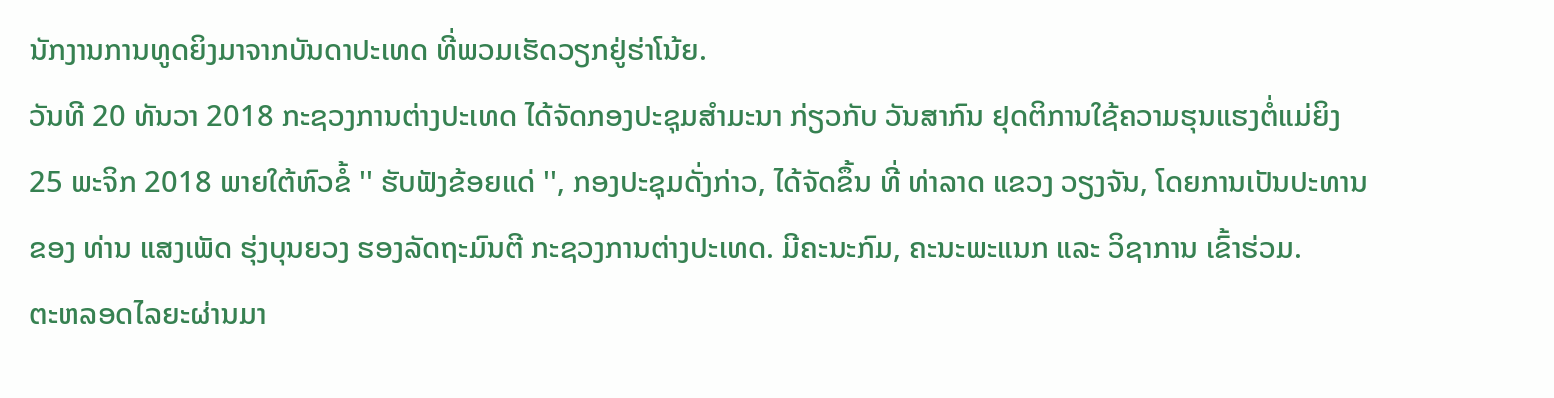ນັກງານການທູດຍິງມາຈາກບັນດາປະເທດ ທີ່ພວມເຮັດວຽກຢູ່ຮ່າໂນ້ຍ.
ວັນທີ 20 ທັນວາ 2018 ກະຊວງການຕ່າງປະເທດ ໄດ້ຈັດກອງປະຊຸມສໍາມະນາ ກ່ຽວກັບ ວັນສາກົນ ຢຸດຕິການໃຊ້ຄວາມຮຸນແຮງຕໍ່ແມ່ຍິງ 25 ພະຈິກ 2018 ພາຍໃຕ້ຫົວຂໍ້ '' ຮັບຟັງຂ້ອຍແດ່ '', ກອງປະຊຸມດັ່ງກ່າວ, ໄດ້ຈັດຂຶ້ນ ທີ່ ທ່າລາດ ແຂວງ ວຽງຈັນ, ໂດຍການເປັນປະທານຂອງ ທ່ານ ແສງເພັດ ຮຸ່ງບຸນຍວງ ຮອງລັດຖະມົນຕີ ກະຊວງການຕ່າງປະເທດ. ມີຄະນະກົມ, ຄະນະພະແນກ ແລະ ວິຊາການ ເຂົ້າຮ່ວມ.
ຕະຫລອດໄລຍະຜ່ານມາ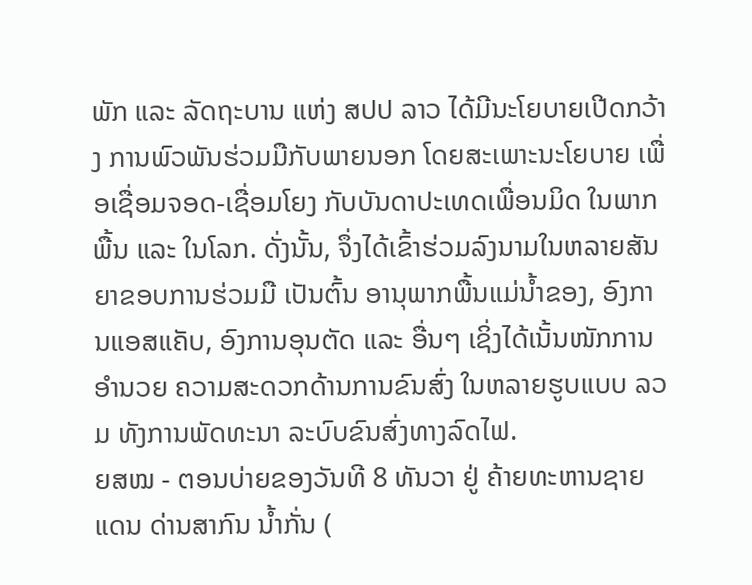ພັກ ແລະ ລັດຖະບານ ແຫ່ງ ສປປ ລາວ ໄດ້ມີນະໂຍບາຍເປີດກວ້າງ ການພົວພັນຮ່ວມມືກັບພາຍນອກ ໂດຍສະເພາະນະໂຍບາຍ ເພື່ອເຊື່ອມຈອດ-ເຊື່ອມໂຍງ ກັບບັນດາປະເທດເພື່ອນມິດ ໃນພາກພື້ນ ແລະ ໃນໂລກ. ດັ່ງນັ້ນ, ຈຶ່ງໄດ້ເຂົ້າຮ່ວມລົງນາມໃນຫລາຍສັນຍາຂອບການຮ່ວມມື ເປັນຕົ້ນ ອານຸພາກພື້ນແມ່ນ້ຳຂອງ, ອົງການແອສແຄັບ, ອົງການອຸນຕັດ ແລະ ອື່ນໆ ເຊິ່ງໄດ້ເນັ້ນໜັກການອຳນວຍ ຄວາມສະດວກດ້ານການຂົນສົ່ງ ໃນຫລາຍຮູບແບບ ລວມ ທັງການພັດທະນາ ລະບົບຂົນສົ່ງທາງລົດໄຟ.
ຍສໝ - ຕອນບ່າຍຂອງວັນທີ 8 ທັນວາ ຢູ່ ຄ້າຍທະຫານຊາຍແດນ ດ່ານສາກົນ ນ້ຳກັ່ນ (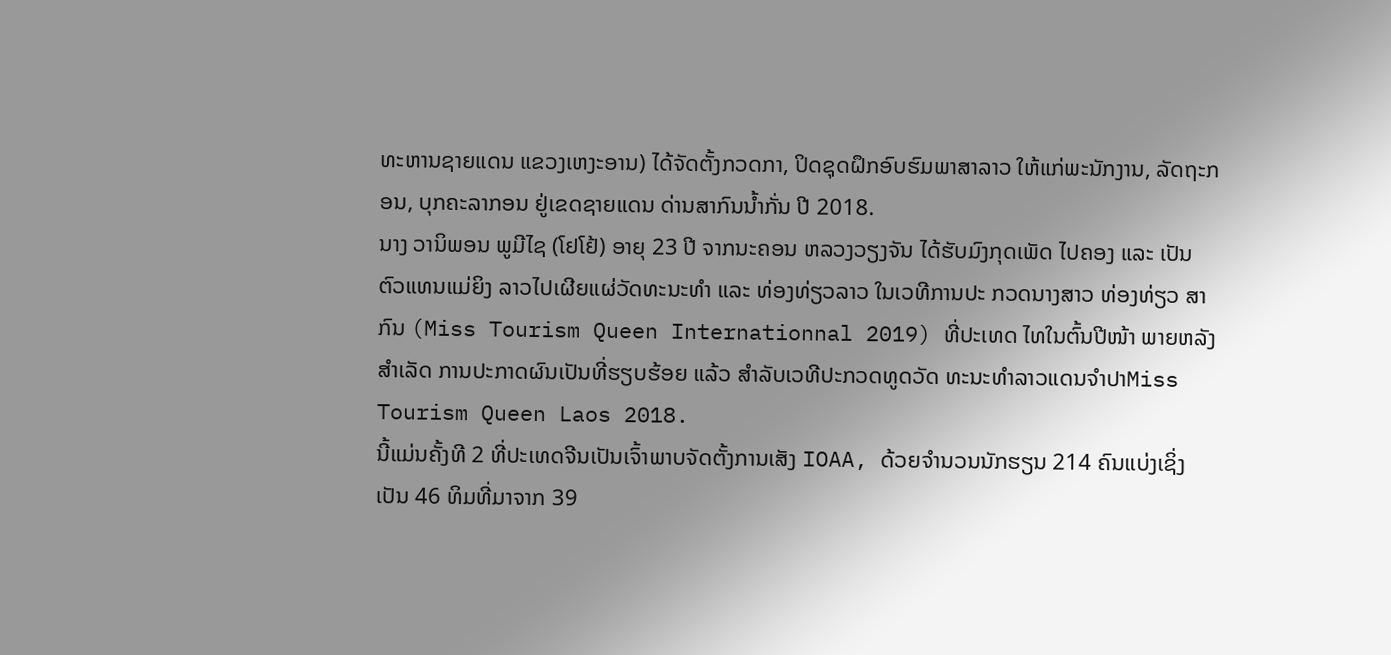ທະຫານຊາຍແດນ ແຂວງເຫງະອານ) ໄດ້ຈັດຕັ້ງກວດກາ, ປິດຊຸດຝຶກອົບຮົມພາສາລາວ ໃຫ້ແກ່ພະນັກງານ, ລັດຖະກອນ, ບຸກຄະລາກອນ ຢູ່ເຂດຊາຍແດນ ດ່ານສາກົນນ້ຳກັ່ນ ປີ 2018.
ນາງ ວານິພອນ ພູມີໄຊ (ໂຢໂຢ້) ອາຍຸ 23 ປີ ຈາກນະຄອນ ຫລວງວຽງຈັນ ໄດ້ຮັບມົງກຸດເພັດ ໄປຄອງ ແລະ ເປັນຕົວແທນແມ່ຍິງ ລາວໄປເຜີຍແຜ່ວັດທະນະທໍາ ແລະ ທ່ອງທ່ຽວລາວ ໃນເວທີການປະ ກວດນາງສາວ ທ່ອງທ່ຽວ ສາກົນ (Miss Tourism Queen Internationnal 2019) ທີ່ປະເທດ ໄທໃນຕົ້ນປີໜ້າ ພາຍຫລັງສໍາເລັດ ການປະກາດຜົນເປັນທີ່ຮຽບຮ້ອຍ ແລ້ວ ສໍາລັບເວທີປະກວດທູດວັດ ທະນະທໍາລາວແດນຈໍາປາMiss Tourism Queen Laos 2018.
ນີ້ແມ່ນຄັ້ງທີ 2 ທີ່ປະເທດຈີນເປັນເຈົ້າພາບຈັດຕັ້ງການເສັງ IOAA, ດ້ວຍຈຳນວນນັກຮຽນ 214 ຄົນແບ່ງເຊິ່ງເປັນ 46 ທິມທີ່ມາຈາກ 39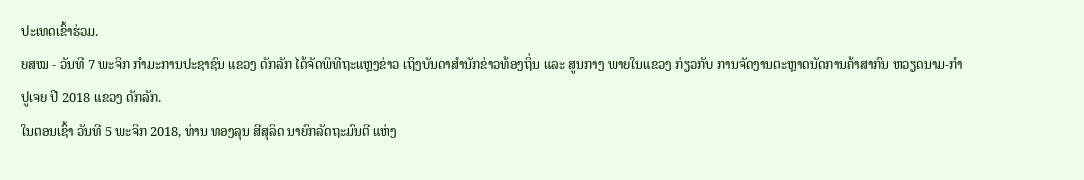ປະເທດເຂົ້າຮ່ວມ.
ຍສໝ - ວັນທີ 7 ພະຈິກ ກຳມະການປະຊາຊົນ ແຂວງ ດັກລັກ ໄດ້ຈັດພິທີຖະແຫຼງຂ່າວ ເຖິງບັນດາສຳນັກຂ່າວທ້ອງຖິ່ນ ແລະ ສູນກາງ ພາຍໃນແຂວງ ກ່ຽວກັບ ການຈັດງານຕະຫຼາດນັດການຄ້າສາກົນ ຫວຽດນາມ-ກຳປູເຈຍ ປີ 2018 ແຂວງ ດັກລັກ.
ໃນຕອນເຊົ້າ ວັນທີ 5 ພະຈິກ 2018, ທ່ານ ທອງລຸນ ສີສຸລິດ ນາຍົກລັດຖະມົນຕີ ແຫ່ງ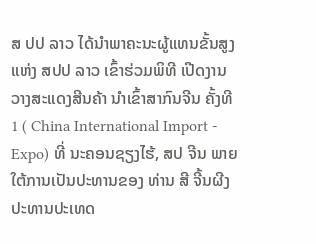ສ ປປ ລາວ ໄດ້ນຳພາຄະນະຜູ້ແທນຂັ້ນສູງ ແຫ່ງ ສປປ ລາວ ເຂົ້າຮ່ວມພິທີ ເປີດງານວາງສະແດງສີນຄ້າ ນຳເຂົ້າສາກົນຈີນ ຄັ້ງທີ 1 ( China International Import - Expo) ທີ່ ນະຄອນຊຽງໄຮ້, ສປ ຈີນ ພາຍໃຕ້ການເປັນປະທານຂອງ ທ່ານ ສີ ຈີ້ນຜີງ ປະທານປະເທດ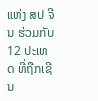ແຫ່ງ ສປ ຈີນ ຮ່ວມກັບ 12 ປະເທດ ທີ່ຖືກເຊີນ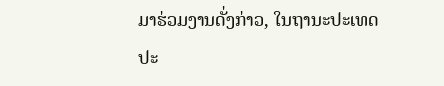ມາຮ່ວມງານດັ່ງກ່າວ, ໃນຖານະປະເທດປະ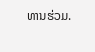ທານຮ່ວມ.